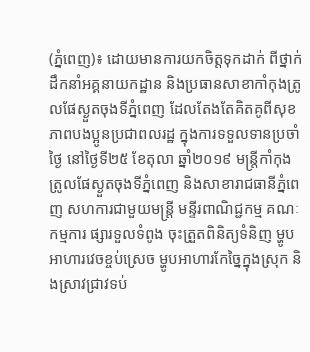(ភ្នំពេញ)៖ ដោយមានការយកចិត្តទុកដាក់ ពីថ្នាក់ដឹកនាំអគ្គនាយកដ្ឋាន និងប្រធានសាខាកាំកុងត្រូលផែស្ងួតចុងទីភ្នំពេញ ដែលតែងតែគិតគូពីសុខភាពបងប្អូនប្រជាពលរដ្ឋ ក្នុងការទទួលទានប្រចាំថ្ងៃ នៅថ្ងៃទី២៥ ខែតុលា ឆ្នាំ២០១៩ មន្រ្តីកាំកុងត្រូលផែស្ងួតចុងទីភ្នំពេញ និងសាខារាជធានីភ្នំពេញ សហការជាមួយមន្រ្តី មន្ទីរពាណិជ្ជកម្ម គណៈកម្មការ ផ្សារទួលទំពូង ចុះត្រួតពិនិត្យទំនិញ ម្ហូបអាហារវេចខ្ចប់ស្រេច ម្ហូបអាហារកែច្នៃក្នុងស្រុក និងស្រាវជ្រាវទប់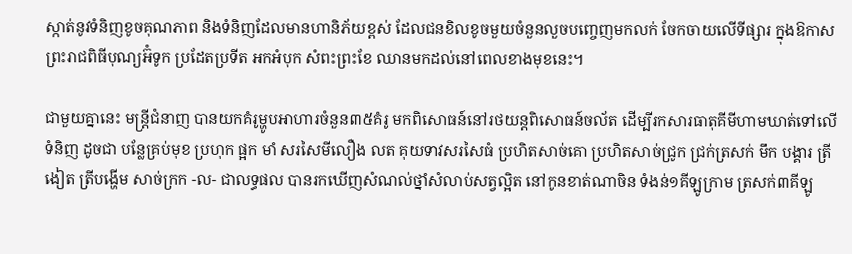ស្កាត់នូវទំនិញខូចគុណភាព និងទំនិញដែលមានហានិភ័យខ្ពស់ ដែលជនខិលខូចមួយចំនួនលួចបញ្ចេញមកលក់ ចែកចាយលើទីផ្សារ ក្នុងឱកាសព្រះរាជពិធីបុណ្យអ៊ំទូក ប្រដែតប្រទីត អកអំបុក សំពះព្រះខែ ឈានមកដល់នៅពេលខាងមុខនេះ។

ជាមួយគ្នានេះ មន្ត្រីជំនាញ បានយកគំរូម្ហូបអាហារចំនួន៣៥គំរូ មកពិសោធន៍នៅរថយន្តពិសោធន៍ចល័ត ដើម្បីរកសារធាតុគីមីហាមឃាត់ទៅលើទំនិញ ដូចជា បន្លែគ្រប់មុខ ប្រហុក ផ្អក មាំ សរសៃមីលឿង លត គុយទាវសរសៃធំ ប្រហិតសាច់គោ ប្រហិតសាច់ជ្រូក ជ្រក់ត្រសក់ មឹក បង្គារ ត្រីងៀត ត្រីបង្ហើម សាច់ក្រក -ល- ជាលទ្ធផល បានរកឃើញសំណល់ថ្នាំសំលាប់សត្វល្អិត នៅកូនខាត់ណាចិន ទំងន់១គីឡូក្រាម ត្រសក់៣គីឡូ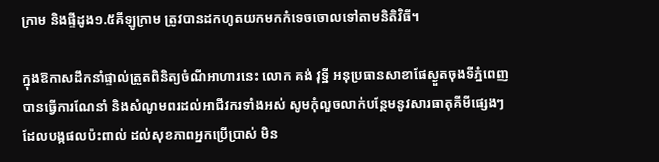ក្រាម និងផ្ទីដូង១.៥គីឡូក្រាម ត្រូវបានដកហូតយកមកកំទេចចោលទៅតាមនិតិវិធី។

ក្នុងឱកាសដឹកនាំផ្ទាល់ត្រួតពិនិត្យចំណីអាហារនេះ លោក គង់ វុទ្ឋី អនុប្រធានសាខាផែស្ងួតចុងទីភ្នំពេញ បានធ្វើការណែនាំ និងសំណូមពរដល់អាជីវករទាំងអស់ សូមកុំលួចលាក់បន្ថែមនូវសារធាតុគីមីផ្សេងៗ ដែលបង្កផលប៉ះពាល់ ដល់សុខភាពអ្នកប្រើប្រាស់ មិន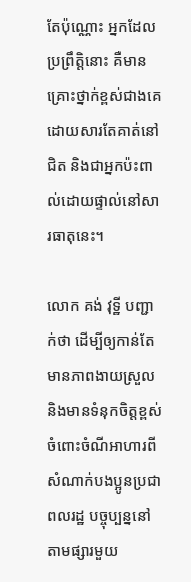តែប៉ុណ្ណោះ អ្នកដែលប្រព្រឹត្តិនោះ គឺមានគ្រោះថ្នាក់ខ្ពស់ជាងគេ ដោយសារតែគាត់នៅជិត និងជាអ្នកប៉ះពាល់ដោយផ្ទាល់នៅសារធាតុនេះ។

លោក គង់ វុទ្ឋី បញ្ជាក់ថា ដើម្បីឲ្យកាន់តែមានភាពងាយស្រួល និងមានទំនុកចិត្តខ្ពស់ ចំពោះចំណីអាហារពីសំណាក់បងប្អូនប្រជាពលរដ្ឋ បច្ចុប្បន្ននៅតាមផ្សារមួយ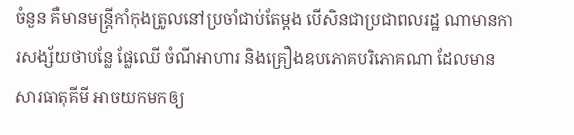ចំនួន គឺមានមន្រ្តីកាំកុងត្រូលនៅប្រចាំជាប់តែម្តង បើសិនជាប្រជាពលរដ្ឋ ណាមានការសង្ស័យថាបន្លែ ផ្លែឈើ ចំណីអាហារ និងគ្រឿងឧបភោគបរិភោគណា ដែលមានសារធាតុគីមី អាចយកមកឲ្យ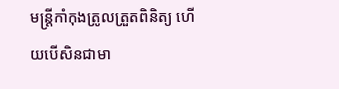មន្រ្តីកាំកុងត្រូលត្រួតពិនិត្យ ហើយបើសិនជាមា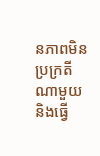នភាពមិនប្រក្រតី ណាមួយនិងធ្វើ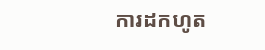ការដកហូត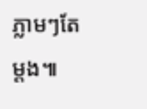ភ្លាមៗតែម្តង៕